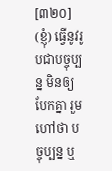[៣២០] (ខ្ញុំ) ធ្វើនូវរូបជាបច្ចុប្បន្ន មិនឲ្យបែកគ្នា រួមហៅថា បច្ចុប្បន្ន ឬ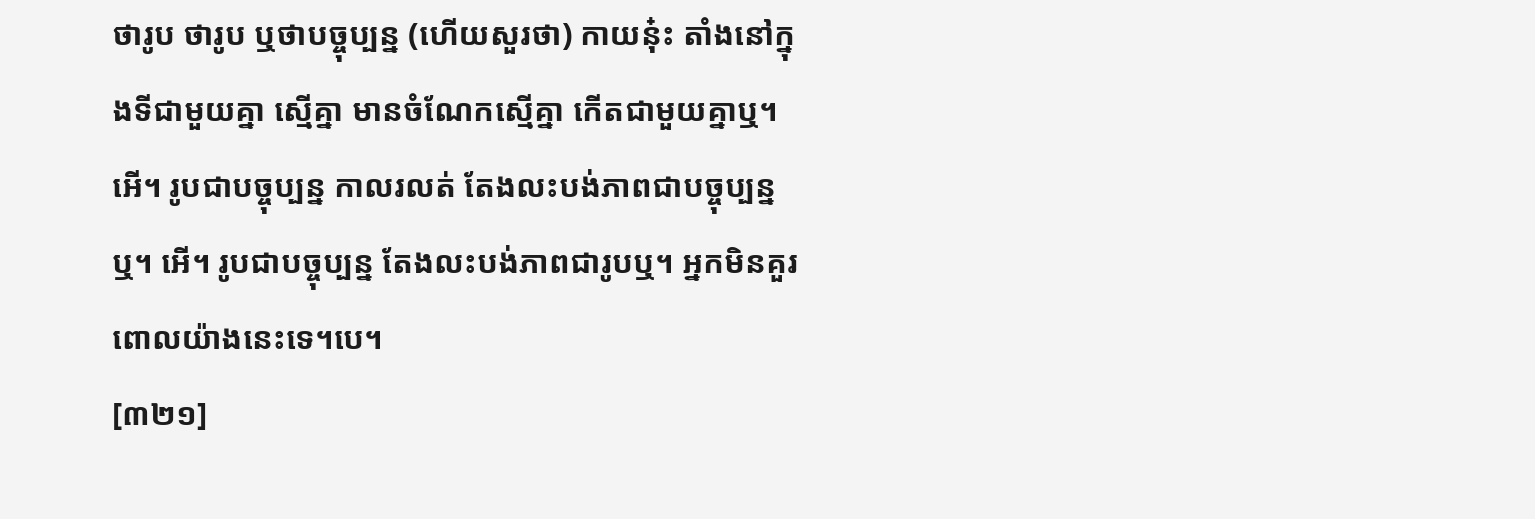ថារូប ថារូប ឬថាបច្ចុប្បន្ន (ហើយសួរថា) កាយនុ៎ះ តាំងនៅក្នុងទីជាមួយគ្នា ស្មើគ្នា មានចំណែកស្មើគ្នា កើតជាមួយគ្នាឬ។ អើ។ រូបជាបច្ចុប្បន្ន កាលរលត់ តែងលះបង់ភាពជាបច្ចុប្បន្នឬ។ អើ។ រូបជាបច្ចុប្បន្ន តែងលះបង់ភាពជារូបឬ។ អ្នកមិនគួរពោលយ៉ាងនេះទេ។បេ។
[៣២១]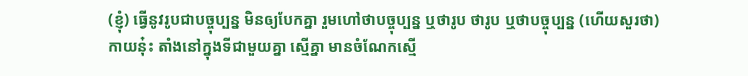(ខ្ញុំ) ធ្វើនូវរូបជាបច្ចុប្បន្ន មិនឲ្យបែកគ្នា រួមហៅថាបច្ចុប្បន្ន ឬថារូប ថារូប ឬថាបច្ចុប្បន្ន (ហើយសួរថា) កាយនុ៎ះ តាំងនៅក្នុងទីជាមួយគ្នា ស្មើគ្នា មានចំណែកស្មើ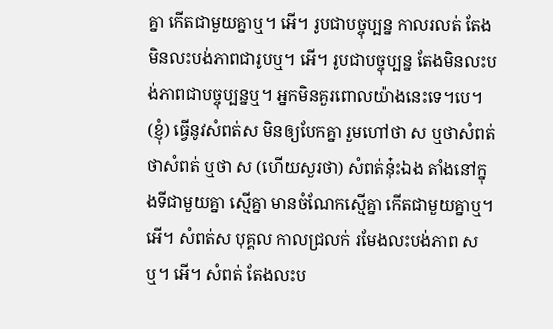គ្នា កើតជាមួយគ្នាឬ។ អើ។ រូបជាបច្ចុប្បន្ន កាលរលត់ តែងមិនលះបង់ភាពជារូបឬ។ អើ។ រូបជាបច្ចុប្បន្ន តែងមិនលះបង់ភាពជាបច្ចុប្បន្នឬ។ អ្នកមិនគួរពោលយ៉ាងនេះទេ។បេ។ (ខ្ញុំ) ធ្វើនូវសំពត់ស មិនឲ្យបែកគ្នា រួមហៅថា ស ឬថាសំពត់ ថាសំពត់ ឬថា ស (ហើយសួរថា) សំពត់នុ៎ះឯង តាំងនៅក្នុងទីជាមួយគ្នា ស្មើគ្នា មានចំណែកស្មើគ្នា កើតជាមួយគ្នាឬ។ អើ។ សំពត់ស បុគ្គល កាលជ្រលក់ រមែងលះបង់ភាព សឬ។ អើ។ សំពត់ តែងលះប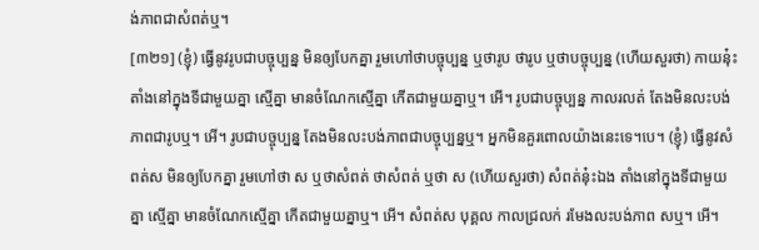ង់ភាពជាសំពត់ឬ។
[៣២១] (ខ្ញុំ) ធ្វើនូវរូបជាបច្ចុប្បន្ន មិនឲ្យបែកគ្នា រួមហៅថាបច្ចុប្បន្ន ឬថារូប ថារូប ឬថាបច្ចុប្បន្ន (ហើយសួរថា) កាយនុ៎ះ តាំងនៅក្នុងទីជាមួយគ្នា ស្មើគ្នា មានចំណែកស្មើគ្នា កើតជាមួយគ្នាឬ។ អើ។ រូបជាបច្ចុប្បន្ន កាលរលត់ តែងមិនលះបង់ភាពជារូបឬ។ អើ។ រូបជាបច្ចុប្បន្ន តែងមិនលះបង់ភាពជាបច្ចុប្បន្នឬ។ អ្នកមិនគួរពោលយ៉ាងនេះទេ។បេ។ (ខ្ញុំ) ធ្វើនូវសំពត់ស មិនឲ្យបែកគ្នា រួមហៅថា ស ឬថាសំពត់ ថាសំពត់ ឬថា ស (ហើយសួរថា) សំពត់នុ៎ះឯង តាំងនៅក្នុងទីជាមួយគ្នា ស្មើគ្នា មានចំណែកស្មើគ្នា កើតជាមួយគ្នាឬ។ អើ។ សំពត់ស បុគ្គល កាលជ្រលក់ រមែងលះបង់ភាព សឬ។ អើ។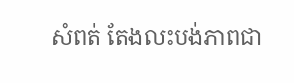សំពត់ តែងលះបង់ភាពជា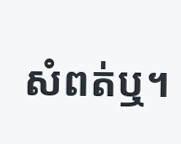សំពត់ឬ។